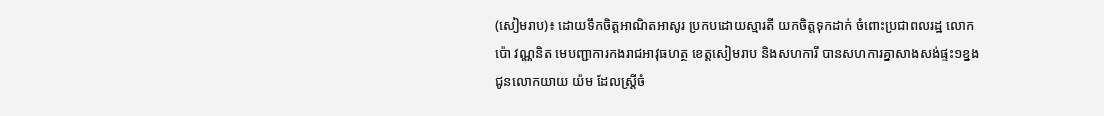(សៀមរាប)៖ ដោយទឹកចិត្តអាណិតអាសូរ ប្រកបដោយស្មារតី យកចិត្តទុកដាក់ ចំពោះប្រជាពលរដ្ឋ លោក ប៉ោ វណ្ណនិត មេបញ្ជាការកងរាជអាវុធហត្ថ ខេត្តសៀមរាប និងសហការី បានសហការគ្នាសាងសង់ផ្ទះ១ខ្នង ជូនលោកយាយ យ៉ម ដែលស្ដ្រីចំ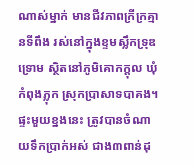ណាស់ម្នាក់ មានជីវភាពក្រីក្រគ្មានទីពឹង រស់នៅក្នុងខ្ទមស្លឹកទ្រុឌទ្រោម ស្ថិតនៅភូមិគោកក្ដុល ឃុំកំពុងភ្លុក ស្រុកប្រាសាទបាគង។
ផ្ទះមួយខ្នងនេះ ត្រូវបានចំណាយទឹកប្រាក់អស់ ជាង៣ពាន់ដុ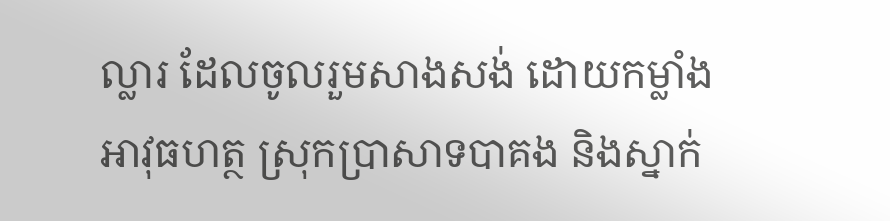ល្លារ ដែលចូលរួមសាងសង់ ដោយកម្លាំងអាវុធហត្ថ ស្រុកប្រាសាទបាគង និងស្នាក់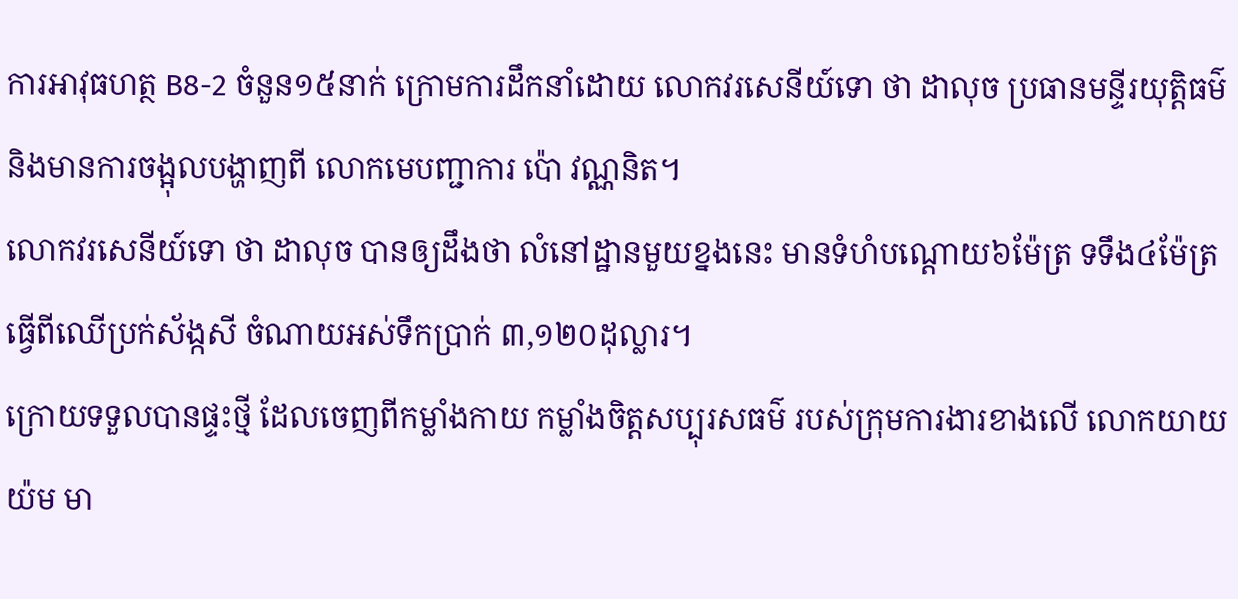ការអាវុធហត្ថ B8-2 ចំនួន១៥នាក់ ក្រោមការដឹកនាំដោយ លោកវរសេនីយ៍ទោ ថា ដាលុច ប្រធានមន្ទីរយុត្តិធម៌ និងមានការចង្អុលបង្ហាញពី លោកមេបញ្ជាការ ប៉ោ វណ្ណនិត។
លោកវរសេនីយ៍ទោ ថា ដាលុច បានឲ្យដឹងថា លំនៅដ្ឋានមួយខ្នងនេះ មានទំហំបណ្ដោយ៦ម៉ែត្រ ទទឹង៤ម៉ែត្រ ធ្វើពីឈើប្រក់ស័ង្កសី ចំណាយអស់ទឹកប្រាក់ ៣,១២០ដុល្លារ។
ក្រោយទទួលបានផ្ទះថ្មី ដែលចេញពីកម្លាំងកាយ កម្លាំងចិត្តសប្បុរសធម៌ របស់ក្រុមការងារខាងលើ លោកយាយ យ៉ម មា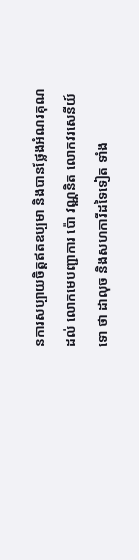នការសប្បាយចិត្តឥតឧប្បមា និងបានថ្លែងអំណរគុណដល់ លោកមេបញ្ជាការ ប៉ោ វណ្ណនិត លោកវរសេនីយ៍ទោ ថា ដាលុច និងសហការីដទៃទៀត ទាំង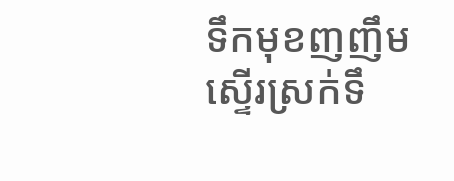ទឹកមុខញញឹមស្ទើរស្រក់ទឹ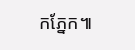កភ្នែក៕